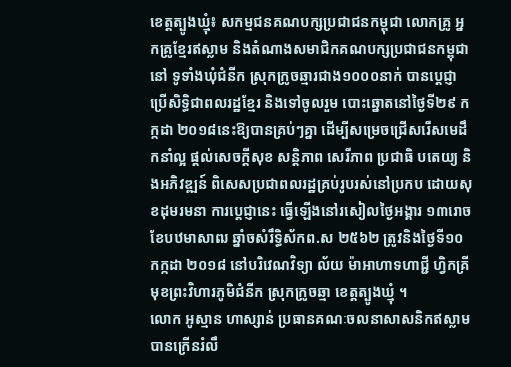ខេត្តត្បូងឃ្មុំ៖ សកម្មជនគណបក្សប្រជាជនកម្ពុជា លោកគ្រូ អ្នកគ្រូខ្មែរឥស្លាម និងតំណាងសមាជិកគណបក្សប្រជាជនកម្ពុជានៅ ទូទាំងឃុំជំនីក ស្រុកក្រូចឆ្មារជាង១០០០នាក់ បានប្តេជ្ញាប្រើសិទ្ធិជាពលរដ្ឋខ្មែរ និងទៅចូលរួម បោះឆ្នោតនៅថ្ងៃទី២៩ កក្កដា ២០១៨នេះឱ្យបានគ្រប់ៗគ្នា ដើម្បីសម្រេចជ្រើសរើសមេដឹកនាំល្អ ផ្តល់សេចក្តីសុខ សន្តិភាព សេរីភាព ប្រជាធិ បតេយ្យ និងអភិវឌ្ឍន៍ ពិសេសប្រជាពលរដ្ឋគ្រប់រូបរស់នៅប្រកប ដោយសុខដុមរមនា ការប្តេជ្ញានេះ ធ្វើឡើងនៅរសៀលថ្ងៃអង្គារ ១៣រោច ខែបឋមាសាឍ ឆ្នាំចសំរឹទ្ធិស័កព.ស ២៥៦២ ត្រូវនិងថ្ងៃទី១០ កក្កដា ២០១៨ នៅបរិវេណវិទ្យា ល័យ ម៉ាអាហាទហាជ្ជី ហ្វិកគ្រីមុខព្រះវិហារភូមិជំនីក ស្រុកក្រូចឆ្មា ខេត្ដត្បូងឃ្មុំ ។
លោក អូស្មាន ហាស្សាន់ ប្រធានគណៈចលនាសាសនិកឥស្លាម បានក្រើនរំលឹ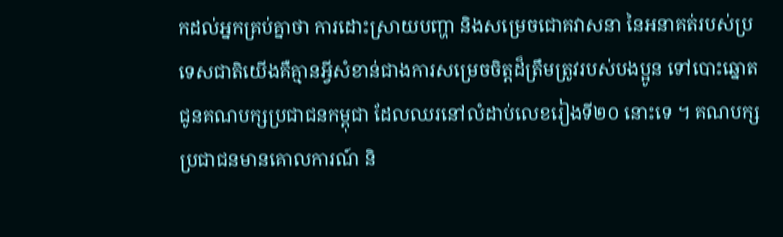កដល់អ្នកគ្រប់គ្នាថា ការដោះស្រាយបញ្ហា និងសម្រេចជោគវាសនា នៃអនាគត់របស់ប្រទេសជាតិយើងគឺគ្មានអ្វីសំខាន់ជាងការសម្រេចចិត្តដ៏ត្រឹមត្រូវរបស់បងប្អូន ទៅបោះឆ្នោតជូនគណបក្សប្រជាជនកម្ពុជា ដែលឈរនៅលំដាប់លេខរៀងទី២០ នោះទេ ។ គណបក្សប្រជាជនមានគោលការណ៍ និ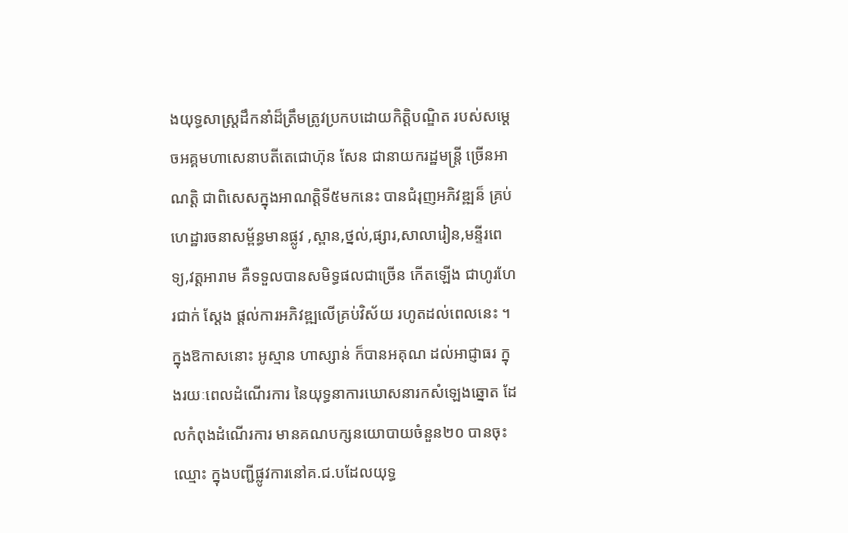ងយុទ្ធសាស្រ្តដឹកនាំដ៏ត្រឹមត្រូវប្រកបដោយកិត្តិបណ្ឌិត របស់សម្តេចអគ្គមហាសេនាបតីតេជោហ៊ុន សែន ជានាយករដ្ឋមន្ត្រី ច្រើនអាណត្តិ ជាពិសេសក្នុងអាណត្តិទី៥មកនេះ បានជំរុញអភិវឌ្ឍន៏ គ្រប់ហេដ្ឋារចនាសម្ព័ន្ធមានផ្លូវ ,ស្ពាន,ថ្នល់,ផ្សារ,សាលារៀន,មន្ទីរពេទ្យ,វត្តអារាម គឺទទួលបានសមិទ្ធផលជាច្រើន កើតឡើង ជាហូរហែរជាក់ ស្តែង ផ្ដល់ការអភិវឌ្ឍលើគ្រប់វិស័យ រហូតដល់ពេលនេះ ។
ក្នុងឱកាសនោះ អូស្មាន ហាស្សាន់ ក៏បានអគុណ ដល់អាជ្ញាធរ ក្នុងរយៈពេលដំណើរការ នៃយុទ្ធនាការឃោសនារកសំឡេងឆ្នោត ដែលកំពុងដំណើរការ មានគណបក្សនយោបាយចំនួន២០ បានចុះឈ្មោះ ក្នុងបញ្ជីផ្លូវការនៅគ.ជ.បដែលយុទ្ធ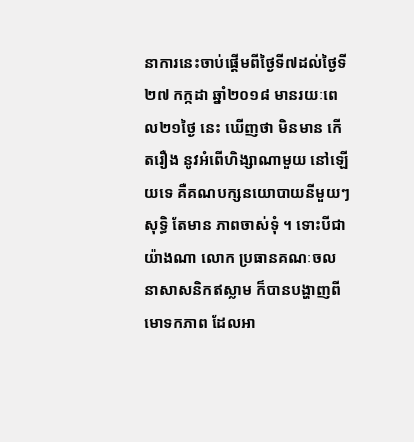នាការនេះចាប់ផ្តើមពីថ្ងៃទី៧ដល់ថ្ងៃទី២៧ កក្កដា ឆ្នាំ២០១៨ មានរយៈពេល២១ថ្ងៃ នេះ ឃើញថា មិនមាន កើតរឿង នូវអំពើហិង្សាណាមួយ នៅឡើយទេ គឺគណបក្សនយោបាយនីមួយៗ សុទ្ធិ តែមាន ភាពចាស់ទុំ ។ ទោះបីជាយ៉ាងណា លោក ប្រធានគណៈចលនាសាសនិកឥស្លាម ក៏បានបង្ហាញពីមោទកភាព ដែលអា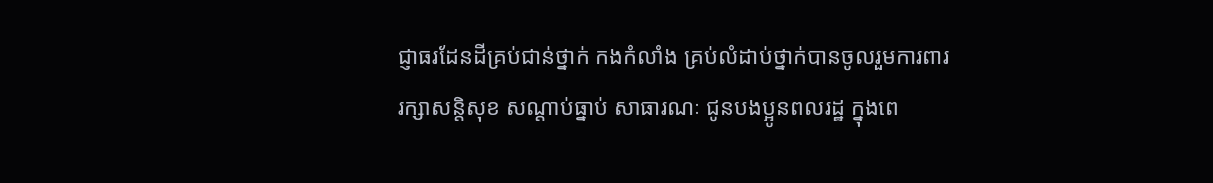ជ្ញាធរដែនដីគ្រប់ជាន់ថ្នាក់ កងកំលាំង គ្រប់លំដាប់ថ្នាក់បានចូលរួមការពារ រក្សាសន្តិសុខ សណ្តាប់ធ្នាប់ សាធារណៈ ជូនបងប្អូនពលរដ្ឋ ក្នុងពេ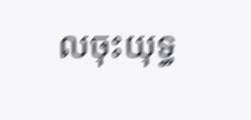លចុះយុទ្ធ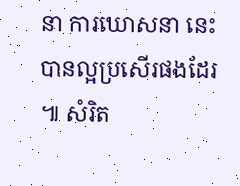នា ការឃោសនា នេះបានល្អប្រសើរផងដែរ ៕ សំរិត